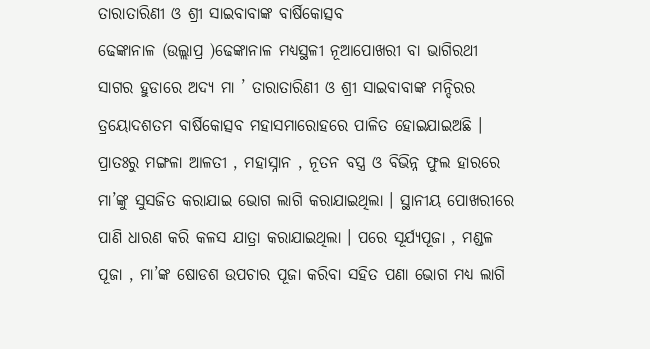ତାରାତାରିଣୀ ଓ ଶ୍ରୀ ସାଇବାବାଙ୍କ ବାର୍ଷିକୋତ୍ସବ
ଢେଙ୍କାନାଳ (ଉଲ୍ଲାପ୍ର )ଢେଙ୍କାନାଳ ମଧ୍ୟସ୍ଥଳୀ ନୂଆପୋଖରୀ ବା ଭାଗିରଥୀ ସାଗର ହୁଡାରେ ଅଦ୍ୟ ମା ’ ତାରାତାରିଣୀ ଓ ଶ୍ରୀ ସାଇବାବାଙ୍କ ମନ୍ଦିରର ତ୍ରୟୋଦଶତମ ବାର୍ଷିକୋତ୍ସବ ମହାସମାରୋହରେ ପାଳିତ ହୋଇଯାଇଅଛି । ପ୍ରାତଃରୁ ମଙ୍ଗଳା ଆଳତୀ , ମହାସ୍ନାନ , ନୂତନ ବସ୍ତ୍ର ଓ ବିଭିନ୍ନ ଫୁଲ ହାରରେ ମା’ଙ୍କୁ ସୁସଜିତ କରାଯାଇ ଭୋଗ ଲାଗି କରାଯାଇଥିଲା । ସ୍ଥାନୀୟ ପୋଖରୀରେ ପାଣି ଧାରଣ କରି କଳସ ଯାତ୍ରା କରାଯାଇଥିଲା । ପରେ ସୂର୍ଯ୍ୟପୂଜା , ମଣ୍ଡଳ ପୂଜା , ମା’ଙ୍କ ଷୋଡଶ ଉପଚାର ପୂଜା କରିବା ସହିତ ପଣା ଭୋଗ ମଧ୍ୟ ଲାଗି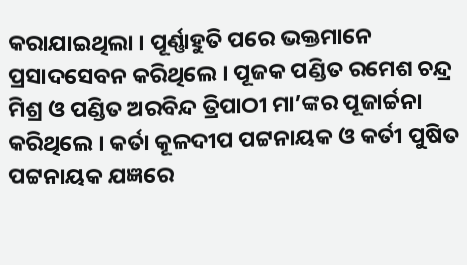କରାଯାଇଥିଲା । ପୂର୍ଣ୍ଣାହୁତି ପରେ ଭକ୍ତମାନେ ପ୍ରସାଦସେବନ କରିଥିଲେ । ପୂଜକ ପଣ୍ଡିତ ରମେଶ ଚନ୍ଦ୍ର ମିଶ୍ର ଓ ପଣ୍ଡିତ ଅରବିନ୍ଦ ତ୍ରିପାଠୀ ମା’ଙ୍କର ପୂଜାର୍ଚ୍ଚନା କରିଥିଲେ । କର୍ତା କୂଳଦୀପ ପଟ୍ଟନାୟକ ଓ କର୍ତୀ ପୁଷିତ ପଟ୍ଟନାୟକ ଯଜ୍ଞରେ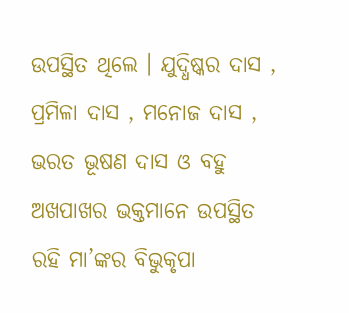ଉପସ୍ଥିତ ଥିଲେ । ଯୁଦ୍ଧିଷ୍କର ଦାସ , ପ୍ରମିଳା ଦାସ , ମନୋଜ ଦାସ , ଭରତ ଭୂଷଣ ଦାସ ଓ ବହୁ ଅଖପାଖର ଭକ୍ତମାନେ ଉପସ୍ଥିତ ରହି ମା’ଙ୍କର ବିଭୁକୃପା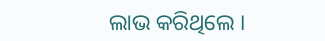ଲାଭ କରିଥିଲେ ।